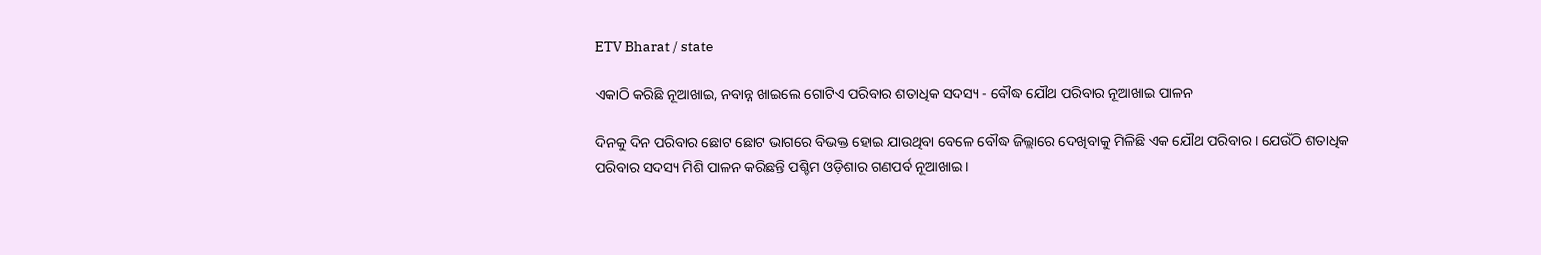ETV Bharat / state

ଏକାଠି କରିଛି ନୂଆଖାଇ, ନବାନ୍ନ ଖାଇଲେ ଗୋଟିଏ ପରିବାର ଶତାଧିକ ସଦସ୍ୟ - ବୌଦ୍ଧ ଯୌଥ ପରିବାର ନୂଆଖାଇ ପାଳନ

ଦିନକୁ ଦିନ ପରିବାର ଛୋଟ ଛୋଟ ଭାଗରେ ବିଭକ୍ତ ହୋଇ ଯାଉଥିବା ବେଳେ ବୌଦ୍ଧ ଜିଲ୍ଲାରେ ଦେଖିବାକୁ ମିଳିଛି ଏକ ଯୌଥ ପରିବାର । ଯେଉଁଠି ଶତାଧିକ ପରିବାର ସଦସ୍ୟ ମିଶି ପାଳନ କରିଛନ୍ତି ପଶ୍ଚିମ ଓଡ଼ିଶାର ଗଣପର୍ବ ନୂଆଖାଇ।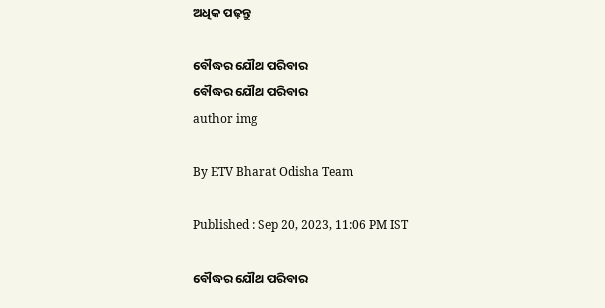ଅଧିକ ପଢ଼ନ୍ତୁ

ବୌଦ୍ଧର ଯୌଥ ପରିବାର
ବୌଦ୍ଧର ଯୌଥ ପରିବାର
author img

By ETV Bharat Odisha Team

Published : Sep 20, 2023, 11:06 PM IST

ବୌଦ୍ଧର ଯୌଥ ପରିବାର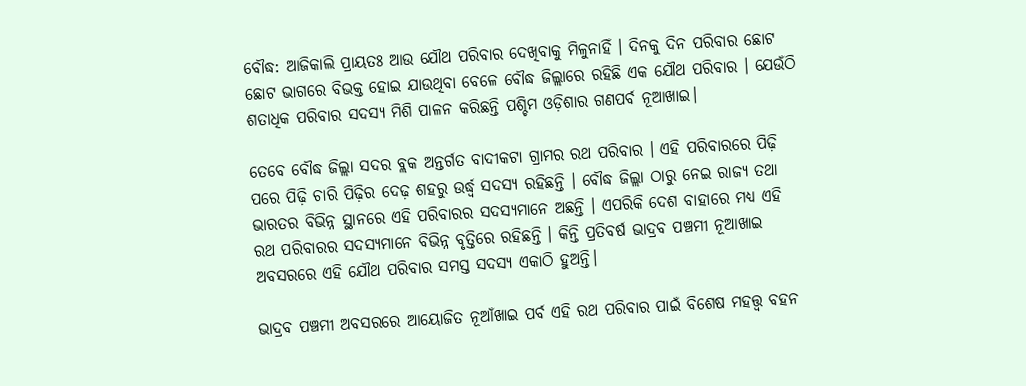ବୌଦ୍ଧ: ଆଜିକାଲି ପ୍ରାୟତଃ ଆଉ ଯୌଥ ପରିବାର ଦେଖିବାକୁ ମିଳୁନାହିଁ । ଦିନକୁ ଦିନ ପରିବାର ଛୋଟ ଛୋଟ ଭାଗରେ ବିଭକ୍ତ ହୋଇ ଯାଉଥିବା ବେଳେ ବୌଦ୍ଧ ଜିଲ୍ଲାରେ ରହିଛି ଏକ ଯୌଥ ପରିବାର । ଯେଉଁଠି ଶତାଧିକ ପରିବାର ସଦସ୍ୟ ମିଶି ପାଳନ କରିଛନ୍ତି ପଶ୍ଚିମ ଓଡ଼ିଶାର ଗଣପର୍ବ ନୂଆଖାଇ।

ତେବେ ବୌଦ୍ଧ ଜିଲ୍ଲା ସଦର ବ୍ଲକ ଅନ୍ତର୍ଗତ ବାଦୀକଟା ଗ୍ରାମର ରଥ ପରିବାର । ଏହି ପରିବାରରେ ପିଢ଼ି ପରେ ପିଢ଼ି ଚାରି ପିଢ଼ିର ଦେଢ଼ ଶହରୁ ଉର୍ଦ୍ଧ୍ବ ସଦସ୍ୟ ରହିଛନ୍ତି । ବୌଦ୍ଧ ଜିଲ୍ଲା ଠାରୁ ନେଇ ରାଜ୍ୟ ତଥା ଭାରତର ବିଭିନ୍ନ ସ୍ଥାନରେ ଏହି ପରିବାରର ସଦସ୍ୟମାନେ ଅଛନ୍ତି । ଏପରିକି ଦେଶ ବାହାରେ ମଧ୍ୟ ଏହି ରଥ ପରିବାରର ସଦସ୍ୟମାନେ ବିଭିନ୍ନ ବୃତ୍ତିରେ ରହିଛନ୍ତି । କିନ୍ତି ପ୍ରତିବର୍ଷ ଭାଦ୍ରବ ପଞ୍ଚମୀ ନୂଆଖାଇ ଅବସରରେ ଏହି ଯୌଥ ପରିବାର ସମସ୍ତ ସଦସ୍ୟ ଏକାଠି ହୁଅନ୍ତି।

ଭାଦ୍ରବ ପଞ୍ଚମୀ ଅବସରରେ ଆୟୋଜିତ ନୂଆଁଖାଇ ପର୍ବ ଏହି ରଥ ପରିବାର ପାଇଁ ବିଶେଷ ମହତ୍ତ୍ଵ ବହନ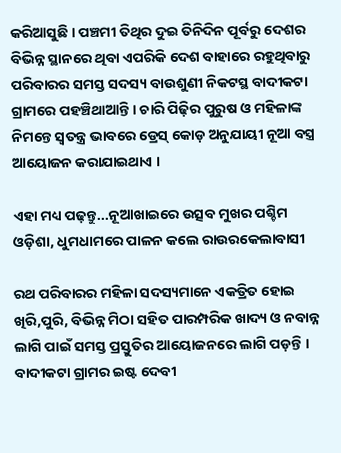କରିଆସୁଛି । ପଞ୍ଚମୀ ତିଥିର ଦୁଇ ତିନିଦିନ ପୂର୍ବରୁ ଦେଶର ବିଭିନ୍ନ ସ୍ଥାନରେ ଥିବା ଏପରିକି ଦେଶ ବାହାରେ ରହୁଥିବାରୁ ପରିବାରର ସମସ୍ତ ସଦସ୍ୟ ବାଉଶୁଣୀ ନିକଟସ୍ଥ ବାଦୀକଟା ଗ୍ରାମରେ ପହଞ୍ଚିଥାଆନ୍ତି । ଚାରି ପିଢ଼ିର ପୁରୁଷ ଓ ମହିଳାଙ୍କ ନିମନ୍ତେ ସ୍ବତନ୍ତ୍ର ଭାବରେ ଡ୍ରେସ୍ କୋଡ଼ ଅନୁଯାୟୀ ନୂଆ ବସ୍ତ୍ର ଆୟୋଜନ କରାଯାଇଥାଏ ।

ଏହା ମଧ୍ୟ ପଢ଼ନ୍ତୁ...ନୂଆଖାଇରେ ଉତ୍ସବ ମୁଖର ପଶ୍ଚିମ ଓଡ଼ିଶା, ଧୁମଧାମରେ ପାଳନ କଲେ ରାଉରକେଲାବାସୀ

ରଥ ପରିବାରର ମହିଳା ସଦସ୍ୟମାନେ ଏକତ୍ରିତ ହୋଇ ଖିରି,ପୁରି, ବିଭିନ୍ନ ମିଠା ସହିତ ପାରମ୍ପରିକ ଖାଦ୍ୟ ଓ ନବାନ୍ନ ଲାଗି ପାଇଁ ସମସ୍ତ ପ୍ରସ୍ତୁତିର ଆୟୋଜନରେ ଲାଗି ପଡ଼ନ୍ତି । ବାଦୀକଟା ଗ୍ରାମର ଇଷ୍ଟ ଦେବୀ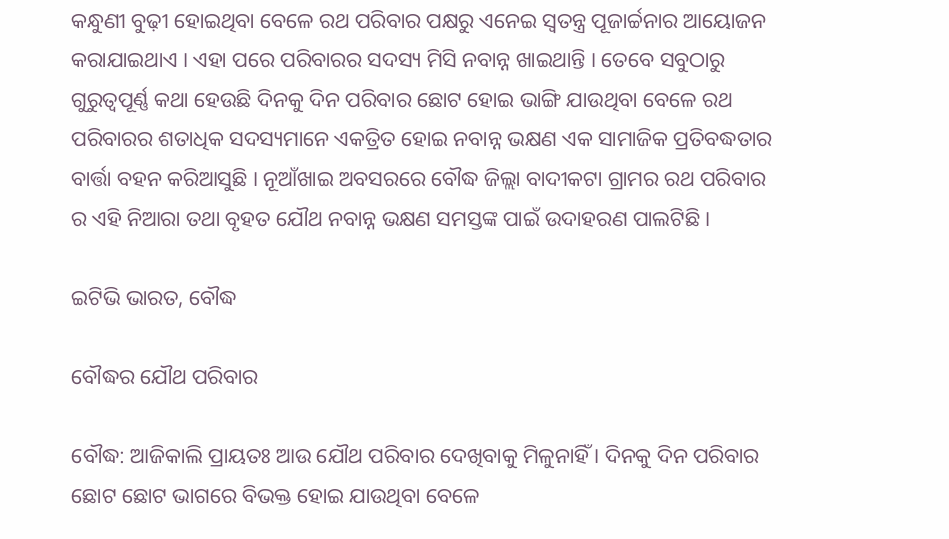କନ୍ଧୁଣୀ ବୁଢ଼ୀ ହୋଇଥିବା ବେଳେ ରଥ ପରିବାର ପକ୍ଷରୁ ଏନେଇ ସ୍ବତନ୍ତ୍ର ପୂଜାର୍ଚ୍ଚନାର ଆୟୋଜନ କରାଯାଇଥାଏ । ଏହା ପରେ ପରିବାରର ସଦସ୍ୟ ମିସି ନବାନ୍ନ ଖାଇଥାନ୍ତି । ତେବେ ସବୁଠାରୁ ଗୁରୁତ୍ବପୂର୍ଣ୍ଣ କଥା ହେଉଛି ଦିନକୁ ଦିନ ପରିବାର ଛୋଟ ହୋଇ ଭାଙ୍ଗି ଯାଉଥିବା ବେଳେ ରଥ ପରିବାରର ଶତାଧିକ ସଦସ୍ୟମାନେ ଏକତ୍ରିତ ହୋଇ ନବାନ୍ନ ଭକ୍ଷଣ ଏକ ସାମାଜିକ ପ୍ରତିବଦ୍ଧତାର ବାର୍ତ୍ତା ବହନ କରିଆସୁଛି । ନୂଆଁଖାଇ ଅବସରରେ ବୌଦ୍ଧ ଜିଲ୍ଲା ବାଦୀକଟା ଗ୍ରାମର ରଥ ପରିବାର ର ଏହି ନିଆରା ତଥା ବୃହତ ଯୌଥ ନବାନ୍ନ ଭକ୍ଷଣ ସମସ୍ତଙ୍କ ପାଇଁ ଉଦାହରଣ ପାଲଟିଛି ।

ଇଟିଭି ଭାରତ, ବୌଦ୍ଧ

ବୌଦ୍ଧର ଯୌଥ ପରିବାର

ବୌଦ୍ଧ: ଆଜିକାଲି ପ୍ରାୟତଃ ଆଉ ଯୌଥ ପରିବାର ଦେଖିବାକୁ ମିଳୁନାହିଁ । ଦିନକୁ ଦିନ ପରିବାର ଛୋଟ ଛୋଟ ଭାଗରେ ବିଭକ୍ତ ହୋଇ ଯାଉଥିବା ବେଳେ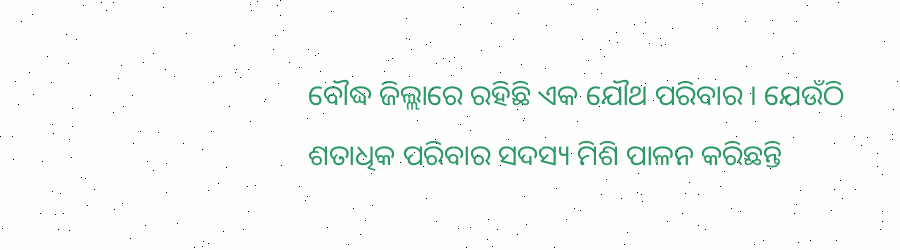ବୌଦ୍ଧ ଜିଲ୍ଲାରେ ରହିଛି ଏକ ଯୌଥ ପରିବାର । ଯେଉଁଠି ଶତାଧିକ ପରିବାର ସଦସ୍ୟ ମିଶି ପାଳନ କରିଛନ୍ତି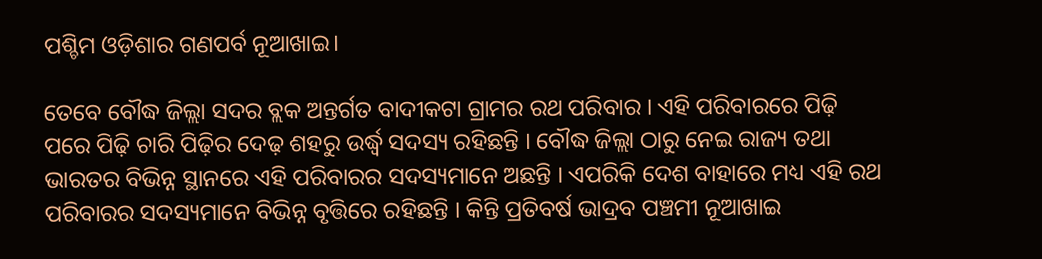ପଶ୍ଚିମ ଓଡ଼ିଶାର ଗଣପର୍ବ ନୂଆଖାଇ।

ତେବେ ବୌଦ୍ଧ ଜିଲ୍ଲା ସଦର ବ୍ଲକ ଅନ୍ତର୍ଗତ ବାଦୀକଟା ଗ୍ରାମର ରଥ ପରିବାର । ଏହି ପରିବାରରେ ପିଢ଼ି ପରେ ପିଢ଼ି ଚାରି ପିଢ଼ିର ଦେଢ଼ ଶହରୁ ଉର୍ଦ୍ଧ୍ବ ସଦସ୍ୟ ରହିଛନ୍ତି । ବୌଦ୍ଧ ଜିଲ୍ଲା ଠାରୁ ନେଇ ରାଜ୍ୟ ତଥା ଭାରତର ବିଭିନ୍ନ ସ୍ଥାନରେ ଏହି ପରିବାରର ସଦସ୍ୟମାନେ ଅଛନ୍ତି । ଏପରିକି ଦେଶ ବାହାରେ ମଧ୍ୟ ଏହି ରଥ ପରିବାରର ସଦସ୍ୟମାନେ ବିଭିନ୍ନ ବୃତ୍ତିରେ ରହିଛନ୍ତି । କିନ୍ତି ପ୍ରତିବର୍ଷ ଭାଦ୍ରବ ପଞ୍ଚମୀ ନୂଆଖାଇ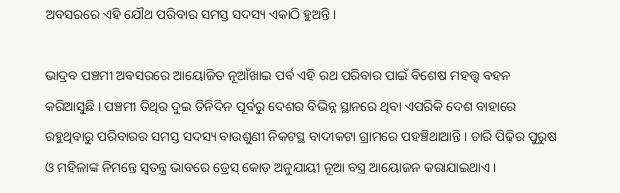ଅବସରରେ ଏହି ଯୌଥ ପରିବାର ସମସ୍ତ ସଦସ୍ୟ ଏକାଠି ହୁଅନ୍ତି।

ଭାଦ୍ରବ ପଞ୍ଚମୀ ଅବସରରେ ଆୟୋଜିତ ନୂଆଁଖାଇ ପର୍ବ ଏହି ରଥ ପରିବାର ପାଇଁ ବିଶେଷ ମହତ୍ତ୍ଵ ବହନ କରିଆସୁଛି । ପଞ୍ଚମୀ ତିଥିର ଦୁଇ ତିନିଦିନ ପୂର୍ବରୁ ଦେଶର ବିଭିନ୍ନ ସ୍ଥାନରେ ଥିବା ଏପରିକି ଦେଶ ବାହାରେ ରହୁଥିବାରୁ ପରିବାରର ସମସ୍ତ ସଦସ୍ୟ ବାଉଶୁଣୀ ନିକଟସ୍ଥ ବାଦୀକଟା ଗ୍ରାମରେ ପହଞ୍ଚିଥାଆନ୍ତି । ଚାରି ପିଢ଼ିର ପୁରୁଷ ଓ ମହିଳାଙ୍କ ନିମନ୍ତେ ସ୍ବତନ୍ତ୍ର ଭାବରେ ଡ୍ରେସ୍ କୋଡ଼ ଅନୁଯାୟୀ ନୂଆ ବସ୍ତ୍ର ଆୟୋଜନ କରାଯାଇଥାଏ ।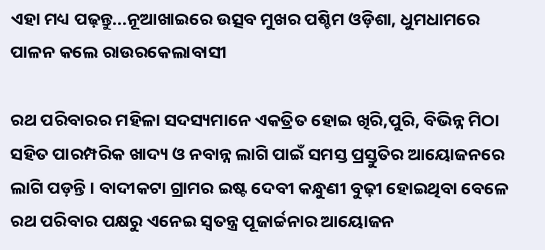ଏହା ମଧ୍ୟ ପଢ଼ନ୍ତୁ...ନୂଆଖାଇରେ ଉତ୍ସବ ମୁଖର ପଶ୍ଚିମ ଓଡ଼ିଶା, ଧୁମଧାମରେ ପାଳନ କଲେ ରାଉରକେଲାବାସୀ

ରଥ ପରିବାରର ମହିଳା ସଦସ୍ୟମାନେ ଏକତ୍ରିତ ହୋଇ ଖିରି,ପୁରି, ବିଭିନ୍ନ ମିଠା ସହିତ ପାରମ୍ପରିକ ଖାଦ୍ୟ ଓ ନବାନ୍ନ ଲାଗି ପାଇଁ ସମସ୍ତ ପ୍ରସ୍ତୁତିର ଆୟୋଜନରେ ଲାଗି ପଡ଼ନ୍ତି । ବାଦୀକଟା ଗ୍ରାମର ଇଷ୍ଟ ଦେବୀ କନ୍ଧୁଣୀ ବୁଢ଼ୀ ହୋଇଥିବା ବେଳେ ରଥ ପରିବାର ପକ୍ଷରୁ ଏନେଇ ସ୍ବତନ୍ତ୍ର ପୂଜାର୍ଚ୍ଚନାର ଆୟୋଜନ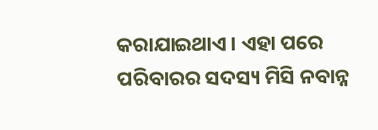କରାଯାଇଥାଏ । ଏହା ପରେ ପରିବାରର ସଦସ୍ୟ ମିସି ନବାନ୍ନ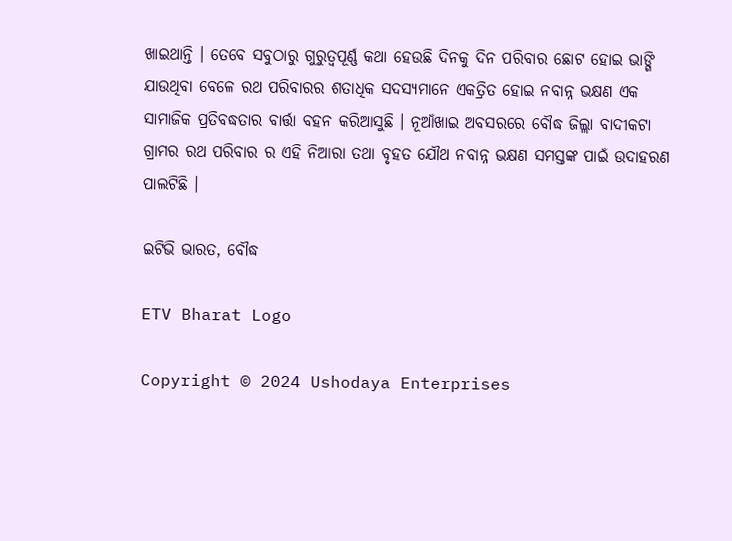ଖାଇଥାନ୍ତି । ତେବେ ସବୁଠାରୁ ଗୁରୁତ୍ବପୂର୍ଣ୍ଣ କଥା ହେଉଛି ଦିନକୁ ଦିନ ପରିବାର ଛୋଟ ହୋଇ ଭାଙ୍ଗି ଯାଉଥିବା ବେଳେ ରଥ ପରିବାରର ଶତାଧିକ ସଦସ୍ୟମାନେ ଏକତ୍ରିତ ହୋଇ ନବାନ୍ନ ଭକ୍ଷଣ ଏକ ସାମାଜିକ ପ୍ରତିବଦ୍ଧତାର ବାର୍ତ୍ତା ବହନ କରିଆସୁଛି । ନୂଆଁଖାଇ ଅବସରରେ ବୌଦ୍ଧ ଜିଲ୍ଲା ବାଦୀକଟା ଗ୍ରାମର ରଥ ପରିବାର ର ଏହି ନିଆରା ତଥା ବୃହତ ଯୌଥ ନବାନ୍ନ ଭକ୍ଷଣ ସମସ୍ତଙ୍କ ପାଇଁ ଉଦାହରଣ ପାଲଟିଛି ।

ଇଟିଭି ଭାରତ, ବୌଦ୍ଧ

ETV Bharat Logo

Copyright © 2024 Ushodaya Enterprises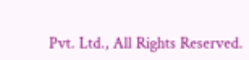Pvt. Ltd., All Rights Reserved.